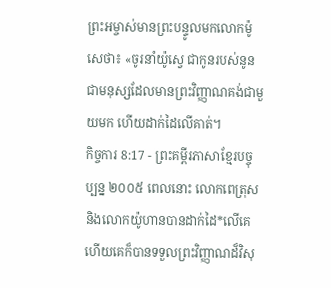ព្រះអម្ចាស់មានព្រះបន្ទូលមកលោកម៉ូសេថា៖ «ចូរនាំយ៉ូស្វេ ជាកូនរបស់នូន ជាមនុស្សដែលមានព្រះវិញ្ញាណគង់ជាមួយមក ហើយដាក់ដៃលើគាត់។
កិច្ចការ 8:17 - ព្រះគម្ពីរភាសាខ្មែរបច្ចុប្បន្ន ២០០៥ ពេលនោះ លោកពេត្រុស និងលោកយ៉ូហានបានដាក់ដៃ*លើគេ ហើយគេក៏បានទទួលព្រះវិញ្ញាណដ៏វិសុ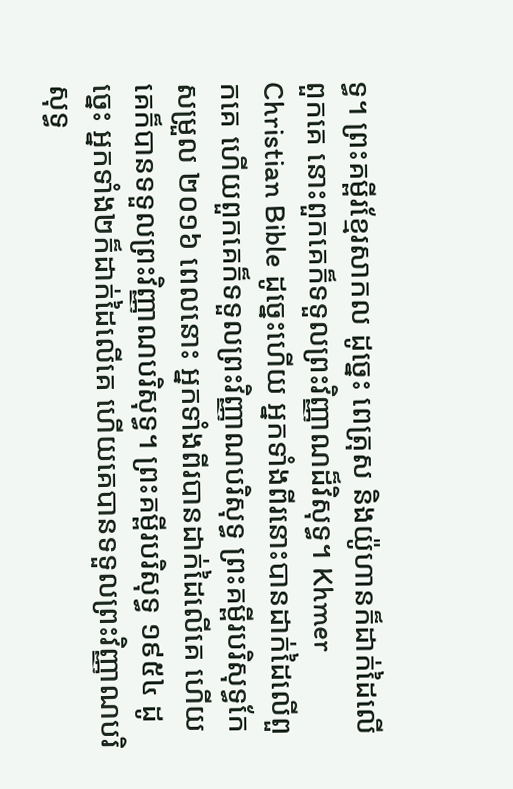ទ្ធ។ ព្រះគម្ពីរខ្មែរសាកល ដូច្នេះ ពេត្រុស និងយ៉ូហានក៏ដាក់ដៃលើពួកគេ នោះពួកគេក៏ទទួលព្រះវិញ្ញាណដ៏វិសុទ្ធ។ Khmer Christian Bible ដូច្នេះហើយ អ្នកទាំងពីរនោះបានដាក់ដៃលើពួកគេ ហើយពួកគេក៏ទទួលព្រះវិញ្ញាណបរិសុទ្ធ ព្រះគម្ពីរបរិសុទ្ធកែសម្រួល ២០១៦ ពេលនោះ អ្នកទាំងពីរបានដាក់ដៃលើគេ ហើយគេក៏បានទទួលព្រះវិញ្ញាណបរិសុទ្ធ។ ព្រះគម្ពីរបរិសុទ្ធ ១៩៥៤ ដូច្នេះ អ្នកទាំង២ក៏ដាក់ដៃលើគេ ហើយគេបានទទួលព្រះវិញ្ញាណបរិសុទ្ធ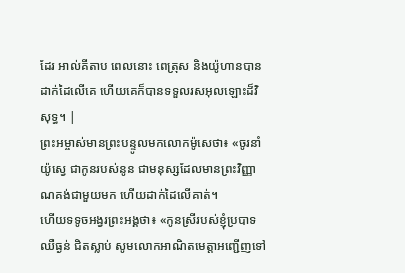ដែរ អាល់គីតាប ពេលនោះ ពេត្រុស និងយ៉ូហានបានដាក់ដៃលើគេ ហើយគេក៏បានទទួលរសអុលឡោះដ៏វិសុទ្ធ។ |
ព្រះអម្ចាស់មានព្រះបន្ទូលមកលោកម៉ូសេថា៖ «ចូរនាំយ៉ូស្វេ ជាកូនរបស់នូន ជាមនុស្សដែលមានព្រះវិញ្ញាណគង់ជាមួយមក ហើយដាក់ដៃលើគាត់។
ហើយទទូចអង្វរព្រះអង្គថា៖ «កូនស្រីរបស់ខ្ញុំប្របាទឈឺធ្ងន់ ជិតស្លាប់ សូមលោកអាណិតមេត្តាអញ្ជើញទៅ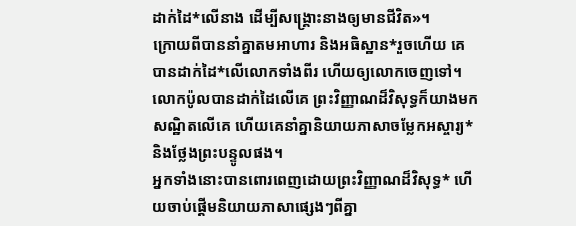ដាក់ដៃ*លើនាង ដើម្បីសង្គ្រោះនាងឲ្យមានជីវិត»។
ក្រោយពីបាននាំគ្នាតមអាហារ និងអធិស្ឋាន*រួចហើយ គេបានដាក់ដៃ*លើលោកទាំងពីរ ហើយឲ្យលោកចេញទៅ។
លោកប៉ូលបានដាក់ដៃលើគេ ព្រះវិញ្ញាណដ៏វិសុទ្ធក៏យាងមកសណ្ឋិតលើគេ ហើយគេនាំគ្នានិយាយភាសាចម្លែកអស្ចារ្យ* និងថ្លែងព្រះបន្ទូលផង។
អ្នកទាំងនោះបានពោរពេញដោយព្រះវិញ្ញាណដ៏វិសុទ្ធ* ហើយចាប់ផ្ដើមនិយាយភាសាផ្សេងៗពីគ្នា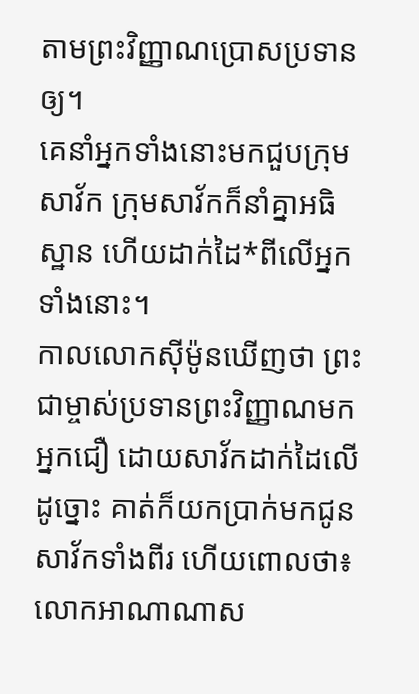តាមព្រះវិញ្ញាណប្រោសប្រទានឲ្យ។
គេនាំអ្នកទាំងនោះមកជួបក្រុមសាវ័ក ក្រុមសាវ័កក៏នាំគ្នាអធិស្ឋាន ហើយដាក់ដៃ*ពីលើអ្នកទាំងនោះ។
កាលលោកស៊ីម៉ូនឃើញថា ព្រះជាម្ចាស់ប្រទានព្រះវិញ្ញាណមកអ្នកជឿ ដោយសាវ័កដាក់ដៃលើដូច្នោះ គាត់ក៏យកប្រាក់មកជូនសាវ័កទាំងពីរ ហើយពោលថា៖
លោកអាណាណាស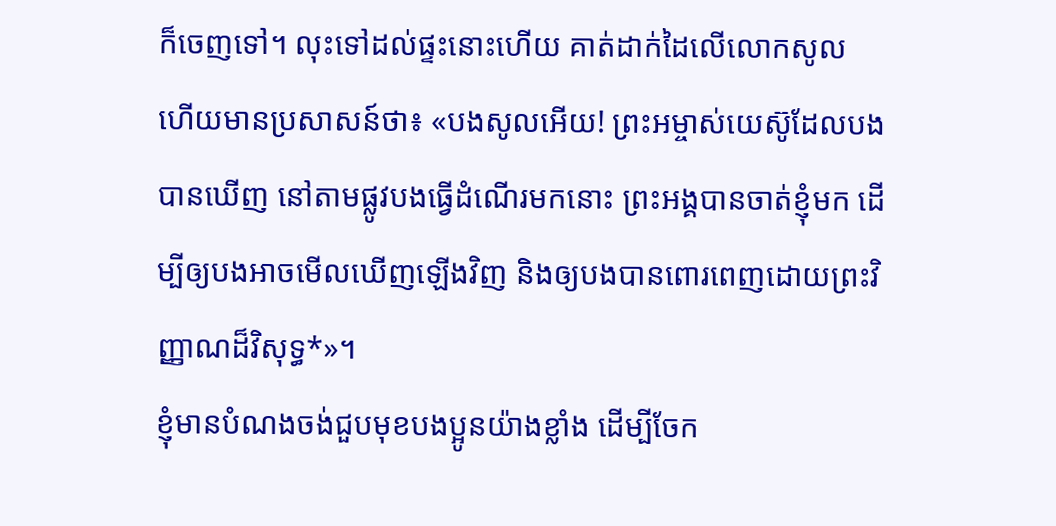ក៏ចេញទៅ។ លុះទៅដល់ផ្ទះនោះហើយ គាត់ដាក់ដៃលើលោកសូល ហើយមានប្រសាសន៍ថា៖ «បងសូលអើយ! ព្រះអម្ចាស់យេស៊ូដែលបងបានឃើញ នៅតាមផ្លូវបងធ្វើដំណើរមកនោះ ព្រះអង្គបានចាត់ខ្ញុំមក ដើម្បីឲ្យបងអាចមើលឃើញឡើងវិញ និងឲ្យបងបានពោរពេញដោយព្រះវិញ្ញាណដ៏វិសុទ្ធ*»។
ខ្ញុំមានបំណងចង់ជួបមុខបងប្អូនយ៉ាងខ្លាំង ដើម្បីចែក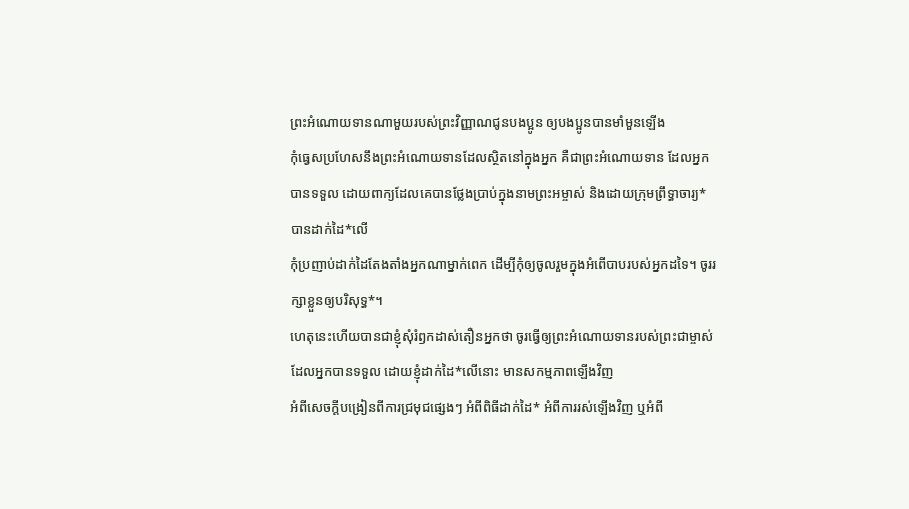ព្រះអំណោយទានណាមួយរបស់ព្រះវិញ្ញាណជូនបងប្អូន ឲ្យបងប្អូនបានមាំមួនឡើង
កុំធ្វេសប្រហែសនឹងព្រះអំណោយទានដែលស្ថិតនៅក្នុងអ្នក គឺជាព្រះអំណោយទាន ដែលអ្នកបានទទួល ដោយពាក្យដែលគេបានថ្លែងប្រាប់ក្នុងនាមព្រះអម្ចាស់ និងដោយក្រុមព្រឹទ្ធាចារ្យ*បានដាក់ដៃ*លើ
កុំប្រញាប់ដាក់ដៃតែងតាំងអ្នកណាម្នាក់ពេក ដើម្បីកុំឲ្យចូលរួមក្នុងអំពើបាបរបស់អ្នកដទៃ។ ចូររក្សាខ្លួនឲ្យបរិសុទ្ធ*។
ហេតុនេះហើយបានជាខ្ញុំសុំរំឭកដាស់តឿនអ្នកថា ចូរធ្វើឲ្យព្រះអំណោយទានរបស់ព្រះជាម្ចាស់ ដែលអ្នកបានទទួល ដោយខ្ញុំដាក់ដៃ*លើនោះ មានសកម្មភាពឡើងវិញ
អំពីសេចក្ដីបង្រៀនពីការជ្រមុជផ្សេងៗ អំពីពិធីដាក់ដៃ* អំពីការរស់ឡើងវិញ ឬអំពី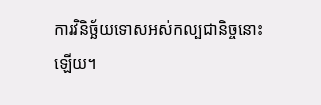ការវិនិច្ឆ័យទោសអស់កល្បជានិច្ចនោះឡើយ។